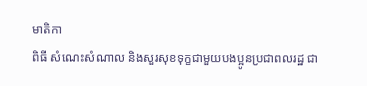មាតិកា
ពិធី សំណេះសំណាល និងសួរសុខទុក្ខជាមួយបងប្អូនប្រជាពលរដ្ឋ ជា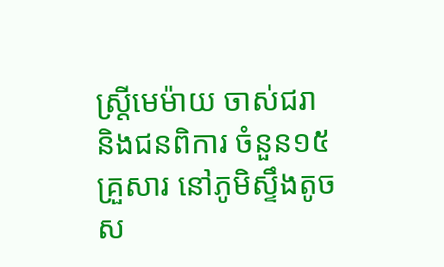ស្រ្តីមេម៉ាយ ចាស់ជរា និងជនពិការ ចំនួន១៥គ្រួសារ នៅភូមិស្ទឹងតូច ស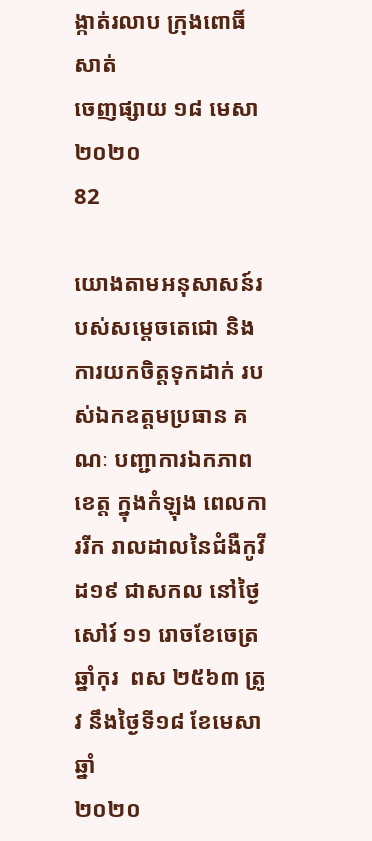ង្កាត់រលាប ក្រុងពោធិ៍សាត់
ចេញផ្សាយ ១៨ មេសា ២០២០
82

យោងតាមអនុសាសន៍របស់សមេ្តចតេជោ និងការយកចិត្តទុកដាក់ របស់ឯកឧត្តមប្រធាន គណៈ បញ្ជាការឯកភាពខេត្ត ក្នុងកំឡុង ពេលការរីក រាលដាលនៃជំងឺកូវីដ១៩ ជាសកល នៅថ្ងៃ សៅរ៍ ១១ រោចខែចេត្រ ឆ្នាំកុរ  ពស ២៥៦៣ ត្រូវ នឹងថ្ងៃទី១៨ ខែមេសា ឆ្នាំ
២០២០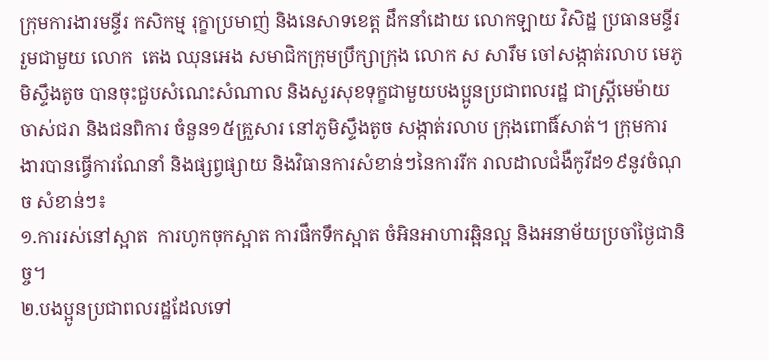ក្រុមការងារមន្ទីរ កសិកម្ម រុក្ខាប្រមាញ់ និងនេសាទខេត្ត ដឹកនាំដោយ លោកឡាយ វិសិដ្ឋ ប្រធានមន្ទីរ រួមជាមួយ លោក  តេង ឈុនអេង សមាជិកក្រុមប្រឹក្សាក្រុង លោក ស សារឹម ចៅសង្កាត់រលាប មេភូមិស្ទឹងតូច បានចុះជួបសំណេះសំណាល និងសួរសុខទុក្ខជាមួយបងប្អូនប្រជាពលរដ្ឋ ជាស្រ្តីមេម៉ាយ ចាស់ជរា និងជនពិការ ចំនួន១៥គ្រួសារ នៅភូមិស្ទឹងតូច សង្កាត់រលាប ក្រុងពោធិ៍សាត់។ ក្រុមការងារបានធ្វើការណែនាំ និងផ្សព្វផ្សាយ និងវិធានការសំខាន់ៗនៃការរីក រាលដាលជំងឺកូវីដ១៩នូវចំណុច សំខាន់ៗ៖
១.ការរស់នៅស្អាត  ការហូកចុកស្អាត ការផឹកទឹកស្អាត ចំអិនអាហារឆ្អិនល្អ និងអនាម័យប្រចាំថ្ងៃជានិច្ច។
២.បងប្អូនប្រជាពលរដ្ឋដែលទៅ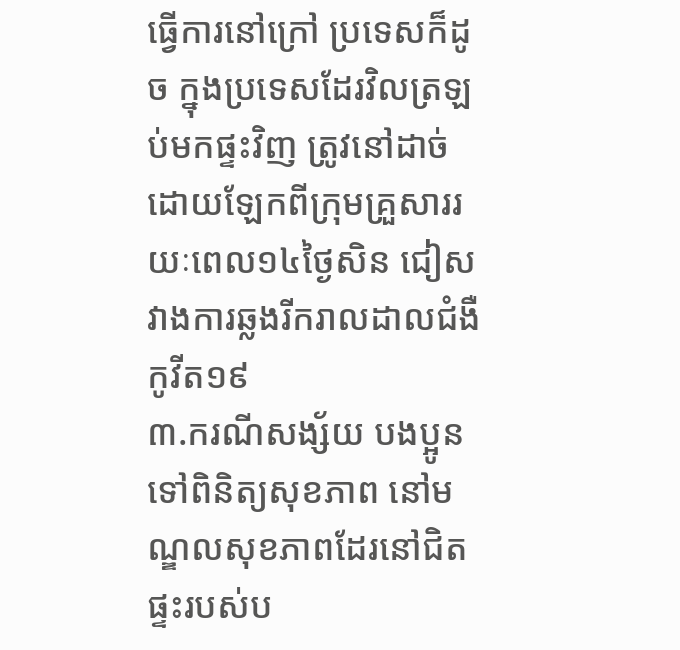ធ្វើការនៅក្រៅ ប្រទេសក៏ដូច ក្នុងប្រទេសដែរវិលត្រឡប់មកផ្ទះវិញ ត្រូវនៅដាច់ដោយឡែកពីក្រុមគ្រួសាររយៈពេល១៤ថ្ងៃសិន ជៀសវាងការឆ្លងរីករាលដាលជំងឺកូវីត១៩
៣.ករណីសង្ស័យ បងប្អូនទៅពិនិត្យសុខភាព នៅមណ្ឌលសុខភាពដែរនៅជិតផ្ទះរបស់ប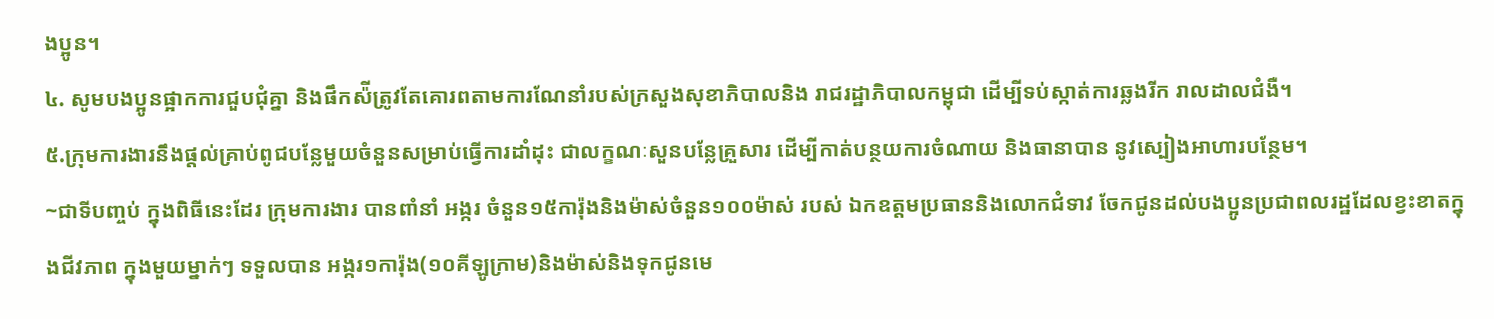ងប្អូន។
៤. សូមបងប្អូនផ្អាកការជួបជុំគ្នា និងផឹកស៉ីត្រូវតែគោរពតាមការណែនាំរបស់ក្រសួងសុខាភិបាលនិង រាជរដ្ឋាភិបាលកម្ពុជា ដើម្បីទប់ស្កាត់ការឆ្លងរីក រាលដាលជំងឺ។
៥.ក្រុមការងារនឹងផ្តល់គ្រាប់ពូជបន្លែមួយចំនួនសម្រាប់ធ្វើការដាំដុះ ជាលក្ខណៈសួនបន្លែគ្រួសារ ដើម្បីកាត់បន្ថយការចំណាយ និងធានាបាន នូវស្បៀងអាហារបន្ថែម។
~ជាទីបញ្ចប់ ក្នុងពិធីនេះដែរ ក្រុមការងារ បានពាំនាំ អង្ករ ចំនួន១៥ការ៉ុងនិងម៉ាស់ចំនួន១០០ម៉ាស់ របស់ ឯកឧត្តមប្រធាននិងលោកជំទាវ ចែកជូនដល់បងប្អូនប្រជាពលរដ្ឋដែលខ្វះខាតក្នុងជីវភាព ក្នុងមួយម្នាក់ៗ ទទួលបាន អង្ករ១ការ៉ុង(១០គីឡូក្រាម)និងម៉ាស់និងទុកជូនមេ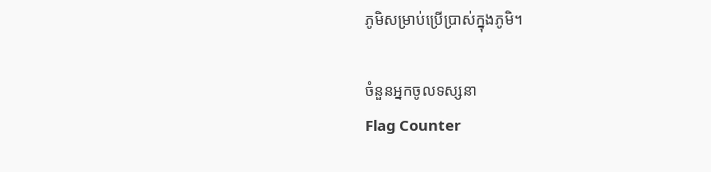ភូមិសម្រាប់ប្រើប្រាស់ក្នុងភូមិ។

ចំនួនអ្នកចូលទស្សនា
Flag Counter